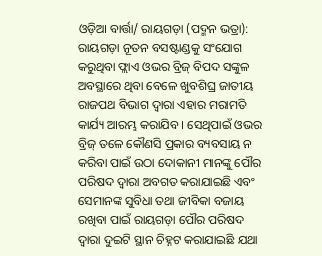ଓଡ଼ିଆ ବାର୍ତ୍ତା/ ରାୟଗଡ଼ା (ପଦ୍ମନ ଭତ୍ରା): ରାୟଗଡ଼ା ନୂତନ ବସଷ୍ଟାଣ୍ଡକୁ ସଂଯୋଗ କରୁଥିବା ଫ୍ଲାଏ ଓଭର ବ୍ରିଜ୍ ବିପଦ ସଙ୍କୁଳ ଅବସ୍ଥାରେ ଥିବା ବେଳେ ଖୁବଶିଘ୍ର ଜାତୀୟ ରାଜପଥ ବିଭାଗ ଦ୍ଵାରା ଏହାର ମରାମତି କାର୍ଯ୍ୟ ଆରମ୍ଭ କରାଯିବ । ସେଥିପାଇଁ ଓଭର ବ୍ରିଜ୍ ତଳେ କୌଣସି ପ୍ରକାର ବ୍ୟବସାୟ ନ କରିବା ପାଇଁ ଉଠା ଦୋକାନୀ ମାନଙ୍କୁ ପୌର ପରିଷଦ ଦ୍ଵାରା ଅବଗତ କରାଯାଇଛି ଏବଂ ସେମାନଙ୍କ ସୁବିଧା ତଥା ଜୀବିକା ବଜାୟ ରଖିବା ପାଇଁ ରାୟଗଡ଼ା ପୌର ପରିଷଦ ଦ୍ବାରା ଦୁଇଟି ସ୍ଥାନ ଚିହ୍ନଟ କରାଯାଇଛି ଯଥା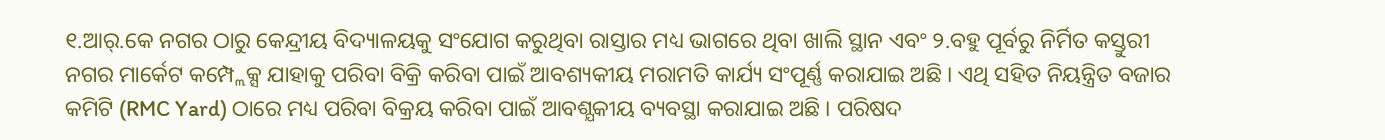୧.ଆର୍.କେ ନଗର ଠାରୁ କେନ୍ଦ୍ରୀୟ ବିଦ୍ୟାଳୟକୁ ସଂଯୋଗ କରୁଥିବା ରାସ୍ତାର ମଧ୍ୟ ଭାଗରେ ଥିବା ଖାଲି ସ୍ଥାନ ଏବଂ ୨.ବହୁ ପୂର୍ବରୁ ନିର୍ମିତ କସ୍ତୁରୀ ନଗର ମାର୍କେଟ କମ୍ପ୍ଲେକ୍ସ ଯାହାକୁ ପରିବା ବିକ୍ରି କରିବା ପାଇଁ ଆବଶ୍ୟକୀୟ ମରାମତି କାର୍ଯ୍ୟ ସଂପୂର୍ଣ୍ଣ କରାଯାଇ ଅଛି । ଏଥି ସହିତ ନିୟନ୍ତ୍ରିତ ବଜାର କମିଟି (RMC Yard) ଠାରେ ମଧ୍ୟ ପରିବା ବିକ୍ରୟ କରିବା ପାଇଁ ଆବଶ୍ଯକୀୟ ବ୍ୟବସ୍ଥା କରାଯାଇ ଅଛି । ପରିଷଦ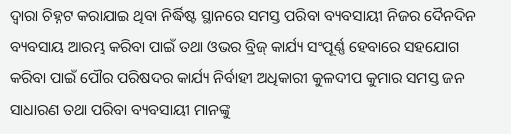ଦ୍ଵାରା ଚିହ୍ନଟ କରାଯାଇ ଥିବା ନିର୍ଦ୍ଧିଷ୍ଟ ସ୍ଥାନରେ ସମସ୍ତ ପରିବା ବ୍ୟବସାୟୀ ନିଜର ଦୈନଦିନ ବ୍ୟବସାୟ ଆରମ୍ଭ କରିବା ପାଇଁ ତଥା ଓଭର ବ୍ରିଜ୍ କାର୍ଯ୍ୟ ସଂପୂର୍ଣ୍ଣ ହେବାରେ ସହଯୋଗ କରିବା ପାଇଁ ପୌର ପରିଷଦର କାର୍ଯ୍ୟ ନିର୍ବାହୀ ଅଧିକାରୀ କୁଳଦୀପ କୁମାର ସମସ୍ତ ଜନ ସାଧାରଣ ତଥା ପରିବା ବ୍ୟବସାୟୀ ମାନଙ୍କୁ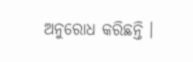ଅନୁରୋଧ କରିଛନ୍ତି ।